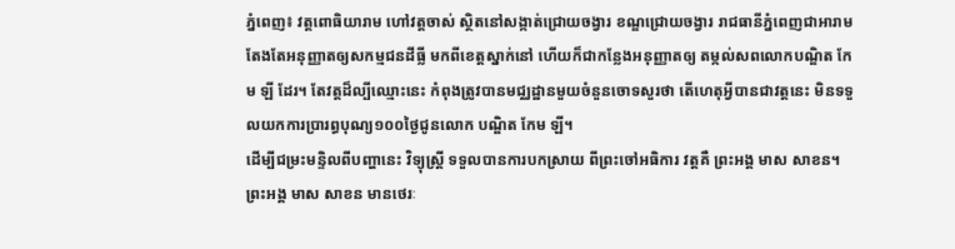ភ្នំពេញ៖ វត្តពោធិយារាម ហៅវត្តចាស់ ស្ថិតនៅសង្កាត់ជ្រោយចង្វារ ខណ្ឌជ្រោយចង្វារ រាជធានីភ្នំពេញជាអារាម តែងតែអនុញ្ញាតឲ្យសកម្មជនដីធ្លី មកពីខេត្តស្នាក់នៅ ហើយក៏ជាកន្លែងអនុញ្ញាតឲ្យ តម្កល់សពលោកបណ្ឌិត កែម ឡី ដែរ។ តែវត្តដ៏ល្បីឈ្មោះនេះ កំពុងត្រូវបានមជ្ឈដ្ឋានមួយចំនួនចោទសួរថា តើហេតុអ្វីបានជាវត្តនេះ មិនទទួលយកការប្រារព្ធបុណ្យ១០០ថ្ងៃជូនលោក បណ្ឌិត កែម ឡី។
ដើម្បីជម្រះមន្ទិលពីបញ្ហានេះ វិទ្យុស្ត្រី ទទួលបានការបកស្រាយ ពីព្រះចៅអធិការ វត្តគឺ ព្រះអង្គ មាស សាខន។
ព្រះអង្គ មាស សាខន មានថេរៈ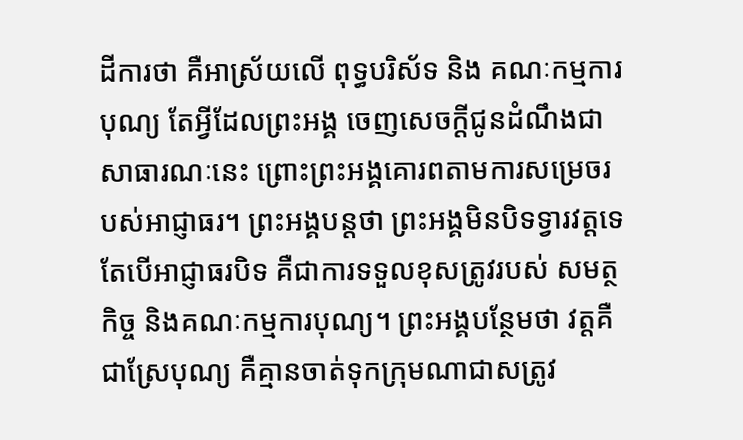ដីការថា គឺអាស្រ័យលើ ពុទ្ធបរិស័ទ និង គណៈកម្មការបុណ្យ តែអ្វីដែលព្រះអង្គ ចេញសេចក្ដីជូនដំណឹងជាសាធារណៈនេះ ព្រោះព្រះអង្គគោរពតាមការសម្រេចរបស់អាជ្ញាធរ។ ព្រះអង្គបន្តថា ព្រះអង្គមិនបិទទ្វារវត្តទេ តែបើអាជ្ញាធរបិទ គឺជាការទទួលខុសត្រូវរបស់ សមត្ថកិច្ច និងគណៈកម្មការបុណ្យ។ ព្រះអង្គបន្ថែមថា វត្តគឺជាស្រែបុណ្យ គឺគ្មានចាត់ទុកក្រុមណាជាសត្រូវ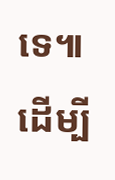ទេ៕
ដើម្បី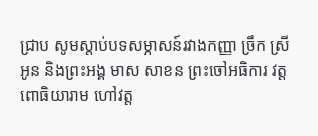ជ្រាប សូមស្តាប់បទសម្ភាសន៍រវាងកញ្ញា ច្រឹក ស្រីអូន និងព្រះអង្គ មាស សាខន ព្រះចៅអធិការ វត្តពោធិយារាម ហៅវត្ត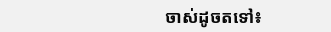ចាស់ដូចតទៅ៖